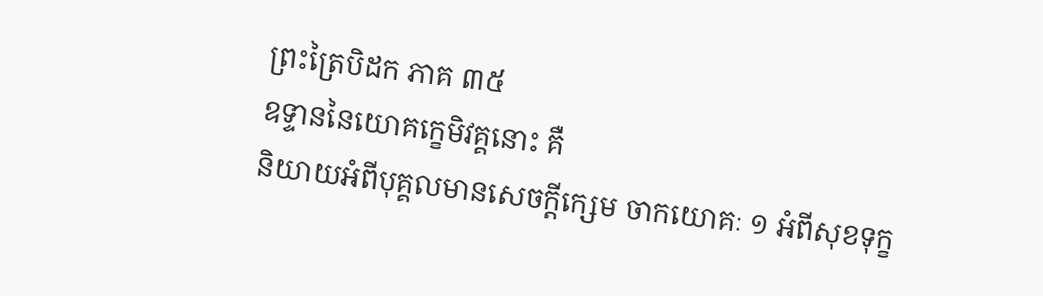ព្រះត្រៃបិដក ភាគ ៣៥
ឧទ្ទាននៃយោគក្ខេមិវគ្គនោះ គឺ
និយាយអំពីបុគ្គលមានសេចក្តីក្សេម ចាកយោគៈ ១ អំពីសុខទុក្ខ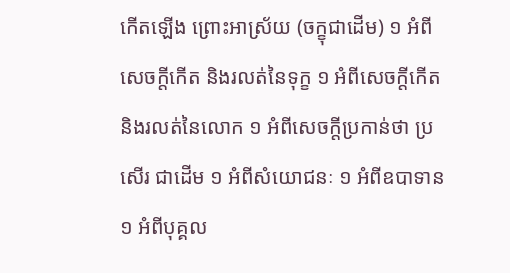កើតឡើង ព្រោះអាស្រ័យ (ចក្ខុជាដើម) ១ អំពីសេចក្តីកើត និងរលត់នៃទុក្ខ ១ អំពីសេចក្តីកើត និងរលត់នៃលោក ១ អំពីសេចក្តីប្រកាន់ថា ប្រសើរ ជាដើម ១ អំពីសំយោជនៈ ១ អំពីឧបាទាន ១ អំពីបុគ្គល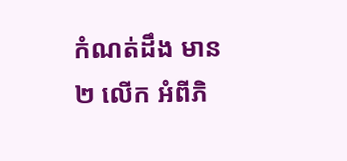កំណត់ដឹង មាន ២ លើក អំពីភិ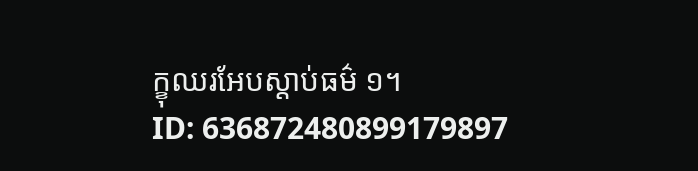ក្ខុឈរអែបស្តាប់ធម៌ ១។
ID: 636872480899179897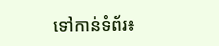ទៅកាន់ទំព័រ៖